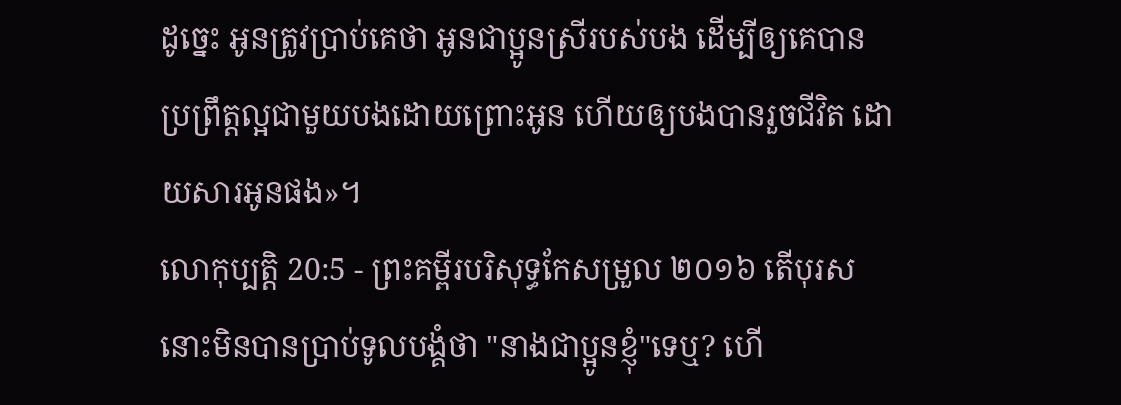ដូច្នេះ អូនត្រូវប្រាប់គេថា អូនជាប្អូនស្រីរបស់បង ដើម្បីឲ្យគេបានប្រព្រឹត្តល្អជាមួយបងដោយព្រោះអូន ហើយឲ្យបងបានរួចជីវិត ដោយសារអូនផង»។
លោកុប្បត្តិ 20:5 - ព្រះគម្ពីរបរិសុទ្ធកែសម្រួល ២០១៦ តើបុរសនោះមិនបានប្រាប់ទូលបង្គំថា "នាងជាប្អូនខ្ញុំ"ទេឬ? ហើ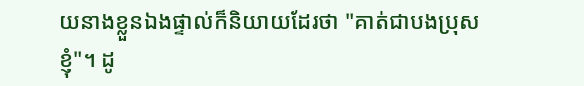យនាងខ្លួនឯងផ្ទាល់ក៏និយាយដែរថា "គាត់ជាបងប្រុសខ្ញុំ"។ ដូ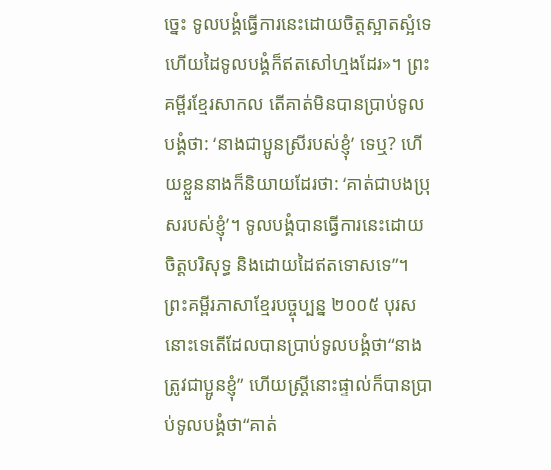ច្នេះ ទូលបង្គំធ្វើការនេះដោយចិត្តស្អាតស្អំទេ ហើយដៃទូលបង្គំក៏ឥតសៅហ្មងដែរ»។ ព្រះគម្ពីរខ្មែរសាកល តើគាត់មិនបានប្រាប់ទូលបង្គំថា: ‘នាងជាប្អូនស្រីរបស់ខ្ញុំ’ ទេឬ? ហើយខ្លួននាងក៏និយាយដែរថា: ‘គាត់ជាបងប្រុសរបស់ខ្ញុំ’។ ទូលបង្គំបានធ្វើការនេះដោយចិត្តបរិសុទ្ធ និងដោយដៃឥតទោសទេ”។ ព្រះគម្ពីរភាសាខ្មែរបច្ចុប្បន្ន ២០០៥ បុរសនោះទេតើដែលបានប្រាប់ទូលបង្គំថា“នាងត្រូវជាប្អូនខ្ញុំ” ហើយស្ត្រីនោះផ្ទាល់ក៏បានប្រាប់ទូលបង្គំថា“គាត់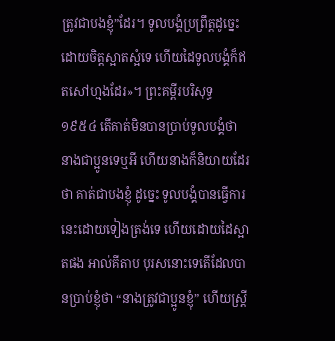ត្រូវជាបងខ្ញុំ”ដែរ។ ទូលបង្គំប្រព្រឹត្តដូច្នេះ ដោយចិត្តស្អាតស្អំទេ ហើយដៃទូលបង្គំក៏ឥតសៅហ្មងដែរ»។ ព្រះគម្ពីរបរិសុទ្ធ ១៩៥៤ តើគាត់មិនបានប្រាប់ទូលបង្គំថា នាងជាប្អូនទេឬអី ហើយនាងក៏និយាយដែរថា គាត់ជាបងខ្ញុំ ដូច្នេះ ទូលបង្គំបានធ្វើការនេះដោយទៀងត្រង់ទេ ហើយដោយដៃស្អាតផង អាល់គីតាប បុរសនោះទេតើដែលបានប្រាប់ខ្ញុំថា “នាងត្រូវជាប្អូនខ្ញុំ” ហើយស្ត្រី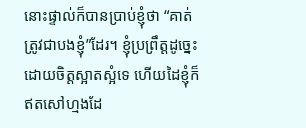នោះផ្ទាល់ក៏បានប្រាប់ខ្ញុំថា “គាត់ត្រូវជាបងខ្ញុំ”ដែរ។ ខ្ញុំប្រព្រឹត្តដូច្នេះ ដោយចិត្តស្អាតស្អំទេ ហើយដៃខ្ញុំក៏ឥតសៅហ្មងដែ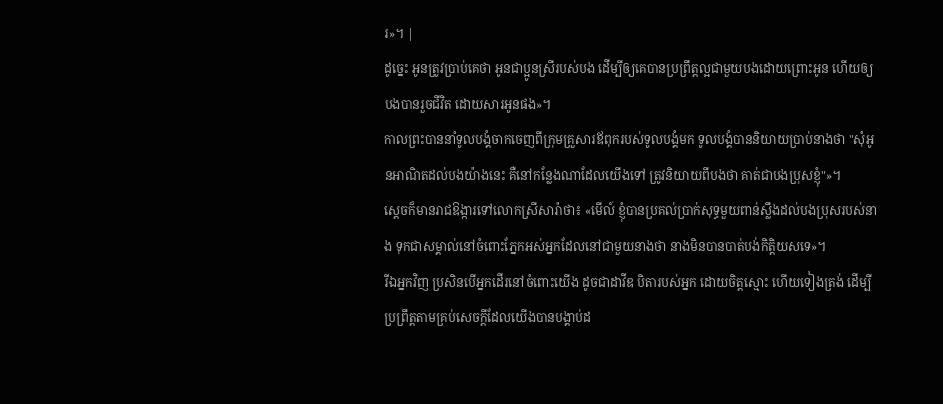រ»។ |
ដូច្នេះ អូនត្រូវប្រាប់គេថា អូនជាប្អូនស្រីរបស់បង ដើម្បីឲ្យគេបានប្រព្រឹត្តល្អជាមួយបងដោយព្រោះអូន ហើយឲ្យបងបានរួចជីវិត ដោយសារអូនផង»។
កាលព្រះបាននាំទូលបង្គំចាកចេញពីក្រុមគ្រួសារឪពុករបស់ទូលបង្គំមក ទូលបង្គំបាននិយាយប្រាប់នាងថា "សុំអូនអាណិតដល់បងយ៉ាងនេះ គឺនៅកន្លែងណាដែលយើងទៅ ត្រូវនិយាយពីបងថា គាត់ជាបងប្រុសខ្ញុំ"»។
ស្ដេចក៏មានរាជឱង្ការទៅលោកស្រីសារ៉ាថា៖ «មើល៍ ខ្ញុំបានប្រគល់ប្រាក់សុទ្ធមួយពាន់ស្លឹងដល់បងប្រុសរបស់នាង ទុកជាសម្គាល់នៅចំពោះភ្នែកអស់អ្នកដែលនៅជាមួយនាងថា នាងមិនបានបាត់បង់កិត្តិយសទេ»។
រីឯអ្នកវិញ ប្រសិនបើអ្នកដើរនៅចំពោះយើង ដូចជាដាវីឌ បិតារបស់អ្នក ដោយចិត្តស្មោះ ហើយទៀងត្រង់ ដើម្បីប្រព្រឹត្តតាមគ្រប់សេចក្ដីដែលយើងបានបង្គាប់ដ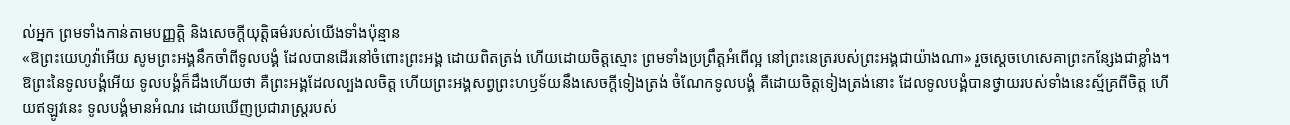ល់អ្នក ព្រមទាំងកាន់តាមបញ្ញត្តិ និងសេចក្ដីយុត្តិធម៌របស់យើងទាំងប៉ុន្មាន
«ឱព្រះយេហូវ៉ាអើយ សូមព្រះអង្គនឹកចាំពីទូលបង្គំ ដែលបានដើរនៅចំពោះព្រះអង្គ ដោយពិតត្រង់ ហើយដោយចិត្តស្មោះ ព្រមទាំងប្រព្រឹត្តអំពើល្អ នៅព្រះនេត្ររបស់ព្រះអង្គជាយ៉ាងណា» រួចស្ដេចហេសេគាព្រះកន្សែងជាខ្លាំង។
ឱព្រះនៃទូលបង្គំអើយ ទូលបង្គំក៏ដឹងហើយថា គឺព្រះអង្គដែលល្បងលចិត្ត ហើយព្រះអង្គសព្វព្រះហឫទ័យនឹងសេចក្ដីទៀងត្រង់ ចំណែកទូលបង្គំ គឺដោយចិត្តទៀងត្រង់នោះ ដែលទូលបង្គំបានថ្វាយរបស់ទាំងនេះស្ម័គ្រពីចិត្ត ហើយឥឡូវនេះ ទូលបង្គំមានអំណរ ដោយឃើញប្រជារាស្ត្ររបស់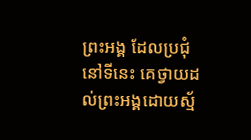ព្រះអង្គ ដែលប្រជុំនៅទីនេះ គេថ្វាយដល់ព្រះអង្គដោយស្ម័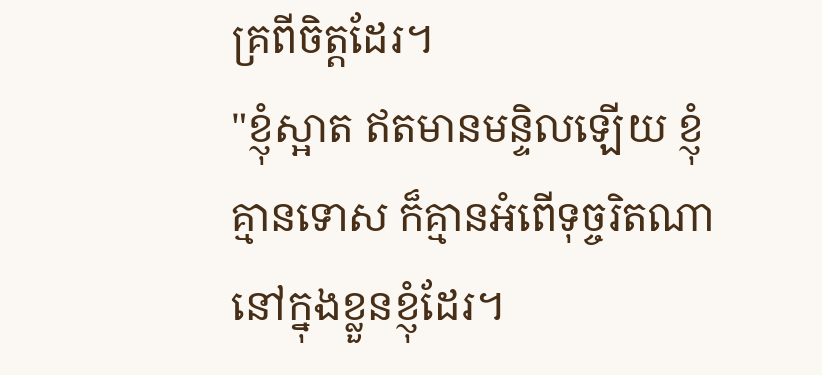គ្រពីចិត្តដែរ។
"ខ្ញុំស្អាត ឥតមានមន្ទិលឡើយ ខ្ញុំគ្មានទោស ក៏គ្មានអំពើទុច្ចរិតណានៅក្នុងខ្លួនខ្ញុំដែរ។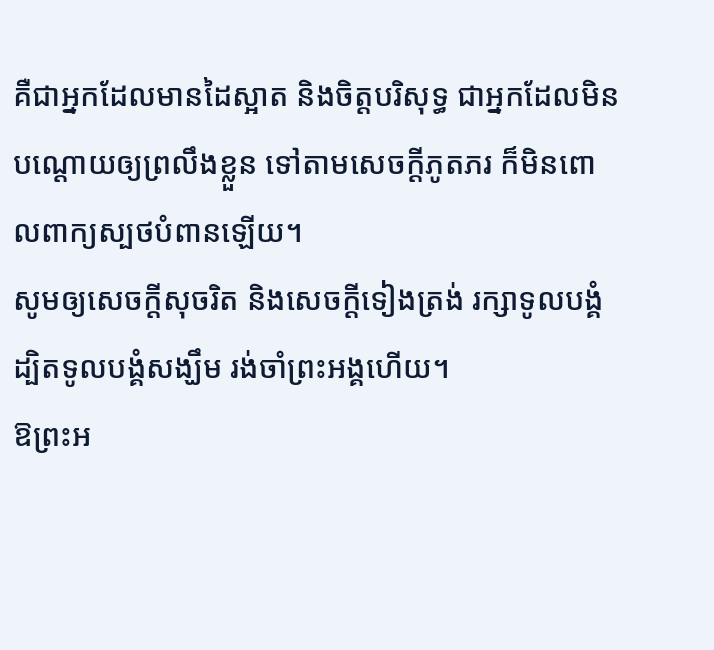គឺជាអ្នកដែលមានដៃស្អាត និងចិត្តបរិសុទ្ធ ជាអ្នកដែលមិនបណ្ដោយឲ្យព្រលឹងខ្លួន ទៅតាមសេចក្ដីភូតភរ ក៏មិនពោលពាក្យស្បថបំពានឡើយ។
សូមឲ្យសេចក្ដីសុចរិត និងសេចក្ដីទៀងត្រង់ រក្សាទូលបង្គំ ដ្បិតទូលបង្គំសង្ឃឹម រង់ចាំព្រះអង្គហើយ។
ឱព្រះអ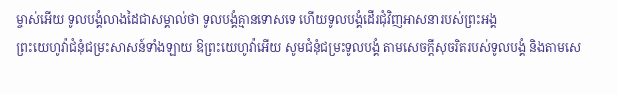ម្ចាស់អើយ ទូលបង្គំលាងដៃជាសម្គាល់ថា ទូលបង្គំគ្មានទោសទេ ហើយទូលបង្គំដើរជុំវិញអាសនារបស់ព្រះអង្គ
ព្រះយេហូវ៉ាជំនុំជម្រះសាសន៍ទាំងឡាយ ឱព្រះយេហូវ៉ាអើយ សូមជំនុំជម្រះទូលបង្គំ តាមសេចក្ដីសុចរិតរបស់ទូលបង្គំ និងតាមសេ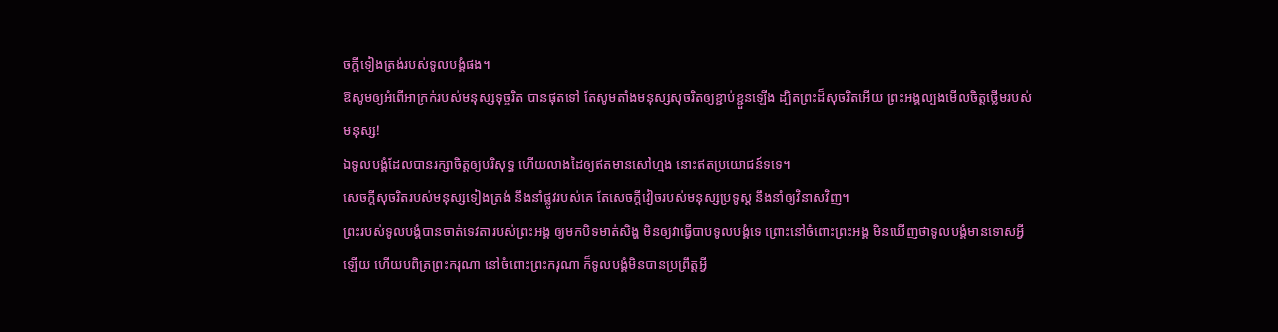ចក្ដីទៀងត្រង់របស់ទូលបង្គំផង។
ឱសូមឲ្យអំពើអាក្រក់របស់មនុស្សទុច្ចរិត បានផុតទៅ តែសូមតាំងមនុស្សសុចរិតឲ្យខ្ជាប់ខ្ជួនឡើង ដ្បិតព្រះដ៏សុចរិតអើយ ព្រះអង្គល្បងមើលចិត្តថ្លើមរបស់មនុស្ស!
ឯទូលបង្គំដែលបានរក្សាចិត្តឲ្យបរិសុទ្ធ ហើយលាងដៃឲ្យឥតមានសៅហ្មង នោះឥតប្រយោជន៍ទទេ។
សេចក្ដីសុចរិតរបស់មនុស្សទៀងត្រង់ នឹងនាំផ្លូវរបស់គេ តែសេចក្ដីវៀចរបស់មនុស្សប្រទូស្ត នឹងនាំឲ្យវិនាសវិញ។
ព្រះរបស់ទូលបង្គំបានចាត់ទេវតារបស់ព្រះអង្គ ឲ្យមកបិទមាត់សិង្ហ មិនឲ្យវាធ្វើបាបទូលបង្គំទេ ព្រោះនៅចំពោះព្រះអង្គ មិនឃើញថាទូលបង្គំមានទោសអ្វីឡើយ ហើយបពិត្រព្រះករុណា នៅចំពោះព្រះករុណា ក៏ទូលបង្គំមិនបានប្រព្រឹត្តអ្វី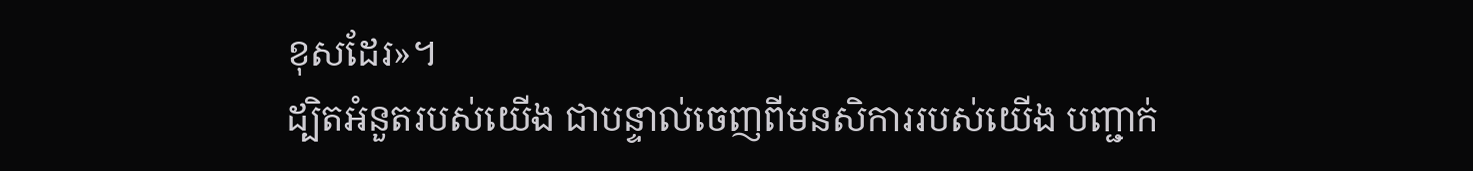ខុសដែរ»។
ដ្បិតអំនួតរបស់យើង ជាបន្ទាល់ចេញពីមនសិការរបស់យើង បញ្ជាក់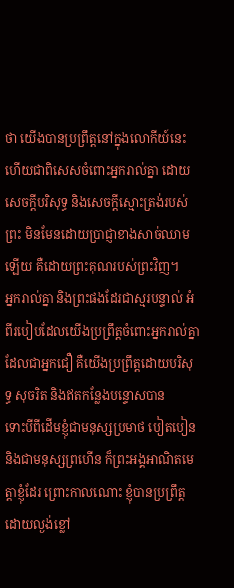ថា យើងបានប្រព្រឹត្តនៅក្នុងលោកីយ៍នេះ ហើយជាពិសេសចំពោះអ្នករាល់គ្នា ដោយសេចក្តីបរិសុទ្ធ និងសេចក្តីស្មោះត្រង់របស់ព្រះ មិនមែនដោយប្រាជ្ញាខាងសាច់ឈាមឡើយ គឺដោយព្រះគុណរបស់ព្រះវិញ។
អ្នករាល់គ្នា និងព្រះផងដែរជាស្មរបន្ទាល់ អំពីរបៀបដែលយើងប្រព្រឹត្តចំពោះអ្នករាល់គ្នាដែលជាអ្នកជឿ គឺយើងប្រព្រឹត្តដោយបរិសុទ្ធ សុចរិត និងឥតកន្លែងបន្ទោសបាន
ទោះបីពីដើមខ្ញុំជាមនុស្សប្រមាថ បៀតបៀន និងជាមនុស្សព្រហើន ក៏ព្រះអង្គអាណិតមេត្តាខ្ញុំដែរ ព្រោះកាលណោះ ខ្ញុំបានប្រព្រឹត្តដោយល្ងង់ខ្លៅ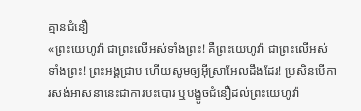គ្មានជំនឿ
«ព្រះយេហូវ៉ា ជាព្រះលើអស់ទាំងព្រះ! គឺព្រះយេហូវ៉ា ជាព្រះលើអស់ទាំងព្រះ! ព្រះអង្គជ្រាប ហើយសូមឲ្យអ៊ីស្រាអែលដឹងដែរ! ប្រសិនបើការសង់អាសនានេះជាការបះបោរ ឬបង្ខូចជំនឿដល់ព្រះយេហូវ៉ា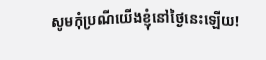សូមកុំប្រណីយើងខ្ញុំនៅថ្ងៃនេះឡើយ!